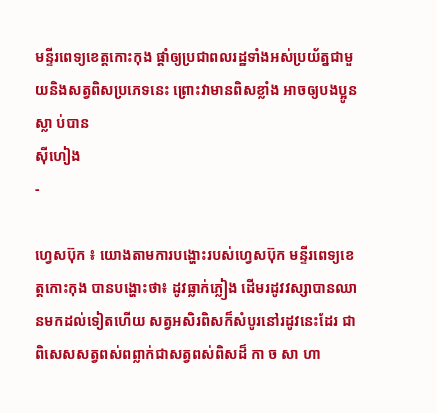មន្ទីរពេទ្យខេត្តកោះកុង ផ្តាំឲ្យប្រជាពលរដ្ឋទាំងអស់ប្រយ័ត្នជាមួយនិងសត្វពិសប្រភេទនេះ ព្រោះវាមានពិសខ្លាំង អាចឲ្យបងប្អូន ស្លា ប់បាន
ស៊ីហៀង
-

ហ្វេសប៊ុក ៖ យោងតាមការបង្ហោះរបស់ហ្វេសប៊ុក មន្ទីរពេទ្យខេត្តកោះកុង បានបង្ហោះថា៖ ដូវធ្លាក់ភ្លៀង ដើមរដូវវស្សាបានឈានមកដល់ទៀតហើយ សត្វអសិរពិសក៏សំបូរនៅរដូវនេះដែរ ជាពិសេសសត្វពស់ពព្លាក់ជាសត្វពស់ពិសដ៏ កា ច សា ហា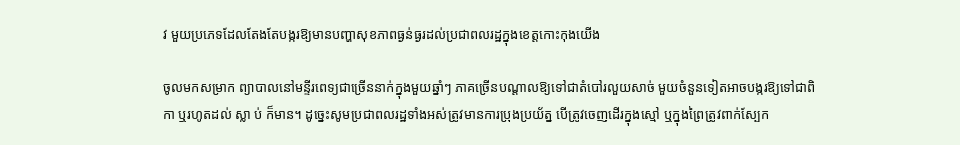វ មួយប្រភេទដែលតែងតែបង្ករឱ្យមានបញ្ហាសុខភាពធ្ងន់ធ្ងរដល់ប្រជាពលរដ្ឋក្នុងខេត្តកោះកុងយើង

ចូលមកសម្រាក ព្យាបាលនៅមន្ទីរពេទ្យជាច្រើននាក់ក្នុងមួយឆ្នាំៗ ភាគច្រើនបណ្តាលឱ្យទៅជាតំបៅរលួយសាច់ មួយចំនួនទៀតអាចបង្ករឱ្យទៅជាពិកា ឬរហូតដល់ ស្លា ប់ ក៏មាន។ ដូច្នេះសូមប្រជាពលរដ្ឋទាំងអស់ត្រូវមានការប្រុងប្រយ័ត្ន បើត្រូវចេញដើរក្នុងស្មៅ ឬក្នុងព្រៃត្រូវពាក់ស្បែក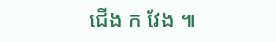ជើង ក វែង ៕